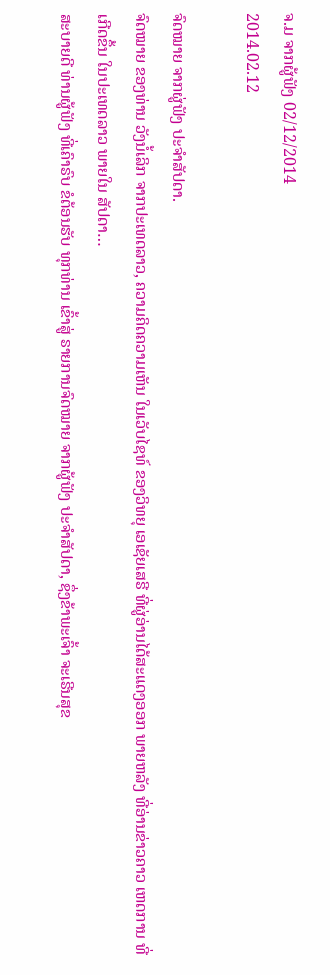ຈ.ມ ຈາກຜູ້ຟັງ 02/12/2014
2014.02.12

ຈົດໝາຍ ຈາກຜູ່ຟັງ ປະຈຳສັປດາ.
ຈົດໝາຍ ຂອງທ່ານ ວັງນໍ້ເລິກ ຈາກປະເທດລາວ, ຄວາມຄິດຄວາມເຫັນ ໃນເວັບໄຊທ໌ ຂອງວິທຍຸ ເອເຊັຍເສຣີ ທີ່ຜູ່ອ່ານໄດ້ສະແດງອອກ ພາຍຫລັງ ທີ່ອ່ານຂ່າວຄາວ ເຫດການ ທີ່ເກີດຂຶ້ນ ໃນປະເທດລາວ ພາຍໃນ ສັປດາ…
ສະບາຍດີ ທ່ານຜູ້ຟັງ ທີ່ເຄົາຣົບ ຂໍຕ້ອນຮັບ ທຸກທ່ານ ເຂົ້າສູ່ ຣາຍການຈົດໝາຍ ຈາກຜູ້ຟັງ ປະຈຳສັປດາ, ຊຶ່ງຂ້າພະເຈົ້າ ຈະເຣີນສຸຂ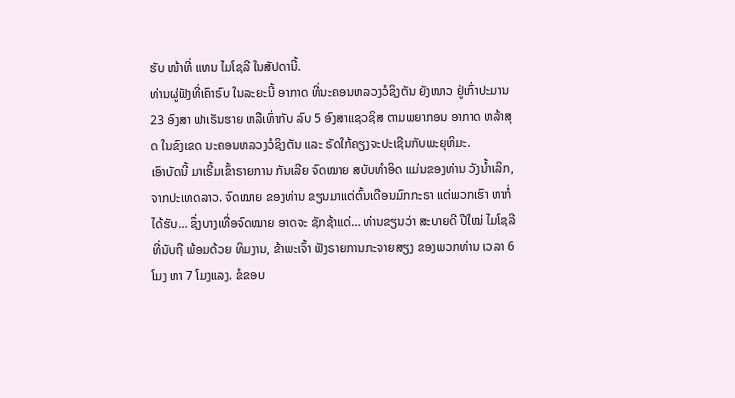ຮັບ ໜ້າທີ່ ແທນ ໄມໂຊລີ ໃນສັປດານີ້.
ທ່ານຜູ່ຟັງທີ່ເຄົາຣົບ ໃນລະຍະນີ້ ອາກາດ ທີ່ນະຄອນຫລວງວໍຊິງຕັນ ຍັງໜາວ ຢູ່ເກົ່າປະມານ 23 ອົງສາ ຟາເຣັນຮາຍ ຫລືເທົ່າກັບ ລົບ 5 ອົງສາແຊວຊິສ ຕາມພຍາກອນ ອາກາດ ຫລ້າສຸດ ໃນຂົງເຂດ ນະຄອນຫລວງວໍຊິງຕັນ ແລະ ຣັດໃກ້ຄຽງຈະປະເຊີນກັບພະຍຸຫິມະ.
ເອົາບັດນີ້ ມາເຣີ້ມເຂົ້າຣາຍການ ກັນເລີຍ ຈົດໝາຍ ສບັບທຳອິດ ແມ່ນຂອງທ່ານ ວັງນ້ຳເລິກ, ຈາກປະເທດລາວ. ຈົດໝາຍ ຂອງທ່ານ ຂຽນມາແຕ່ຕົ້ນເດືອນມົກກະຣາ ແຕ່ພວກເຮົາ ຫາກໍ່ໄດ້ຮັບ… ຊຶ່ງບາງເທື່ອຈົດໝາຍ ອາດຈະ ຊັກຊ້າແດ່… ທ່ານຂຽນວ່າ ສະບາຍດີ ປີໃໝ່ ໄມໂຊລີ ທີ່ນັບຖື ພ້ອມດ້ວຍ ທິມງານ, ຂ້າພະເຈົ້າ ຟັງຣາຍການກະຈາຍສຽງ ຂອງພວກທ່ານ ເວລາ 6 ໂມງ ຫາ 7 ໂມງແລງ. ຂໍຂອບ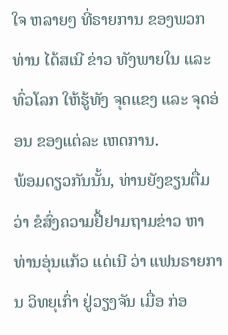ໃຈ ຫລາຍໆ ທີ່ຣາຍການ ຂອງພວກທ່ານ ໄດ້ສເນີ ຂ່າວ ທັງພາຍໃນ ແລະ ທົ່ວໂລກ ໃຫ້ຮູ້ທັງ ຈຸດແຂງ ແລະ ຈຸດອ່ອນ ຂອງແຕ່ລະ ເຫດການ.
ພ້ອມດຽວກັນນັ້ນ, ທ່ານຍັງຂຽນຕື່ມວ່າ ຂໍສົ່ງຄວາມຢື້ຢາມຖາມຂ່າວ ຫາ ທ່ານອຸ່ນແກ້ວ ແດ່ເນີ ວ່າ ແຟນຣາຍການ ວິທຍຸເກົ່າ ຢູ່ວຽງຈັນ ເມື່ອ ກ່ອ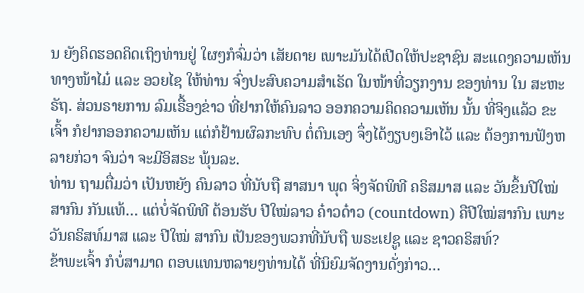ນ ຍັງຄິດຮອດຄິດເຖິງທ່ານຢູ່ ໃຜໆກໍຈົ່ມວ່າ ເສັຍດາຍ ເພາະມັນໄດ້ເປີດໃຫ້ປະຊາຊົນ ສະແດງຄວາມເຫັນທາງໜ້າໄມ໋ ແລະ ອວຍໄຊ ໃຫ້ທ່ານ ຈົ່ງປະສົບຄວາມສຳເຣັດ ໃນໜ້າທີ່ວຽກງານ ຂອງທ່ານ ໃນ ສະຫະຣັຖ. ສ່ວນຣາຍການ ລົມເຣື້ອງຂ່າວ ທີ່ຢາກໃຫ້ຄົນລາວ ອອກຄວາມຄິດຄວາມເຫັນ ນັ້ນ ທີ່ຈິງແລ້ວ ຂະເຈົ້າ ກໍຢາກອອກຄວາມເຫັນ ແຕ່ກໍຢ້ານຜົລກະທົບ ຕໍ່ຕົນເອງ ຈຶ່ງໄດ້ງຽບໆເອົາໄວ້ ແລະ ຕ້ອງການຟັງຫລາຍກ່ວາ ຈົນວ່າ ຈະມີອິສຣະ ພຸ້ນລະ.
ທ່ານ ຖາມຕື່ມວ່າ ເປັນຫຍັງ ຄົນລາວ ທີ່ນັບຖື ສາສນາ ພຸດ ຈິ່ງຈັດພິທີ ຄຣິສມາສ ແລະ ວັນຂຶ້ນປີໃໝ່ ສາກົນ ກັນແທ້… ແຕ່ບໍ່ຈັດພິທີ ຕ້ອນຮັບ ປີໃໝ່ລາວ ຄ໋າວດ໋າວ (countdown) ຄືປີໃໝ່ສາກົນ ເພາະ ວັນຄຣິສທ໌ມາສ ແລະ ປີໃໝ່ ສາກົນ ເປັນຂອງພວກທີ່ນັບຖື ພຣະເຢຊູ ແລະ ຊາວຄຣິສທ໌?
ຂ້າພະເຈົ້າ ກໍບໍ່ສາມາດ ຕອບແທນຫລາຍໆທ່ານໄດ້ ທີ່ນິຍົມຈັດງານດັ່ງກ່າວ…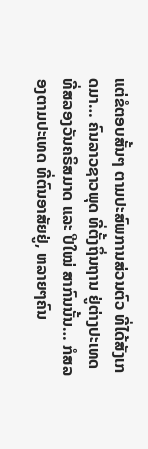ແຕ່ຂໍຕອບສັ້ນໆ ຕາມປະສົພການສ່ວນຕົວ ທີ່ໄດ້ສັງເກດມາ… ຄົນລາວຊາວພຸດ ທີ່ຕັ້ງຖິ່ນຖານ ຢູ່ຕ່າງປະເທດ ທີ່ສລອງວັນຄຣິສມາດ ແລະ ປີໃໝ່ ສາກົນນັ້ນ… ກໍສລອງຕາມປະເທດ ທີ່ຕົນອາສັຍຢູ່, ຫລາຍໆຄົນ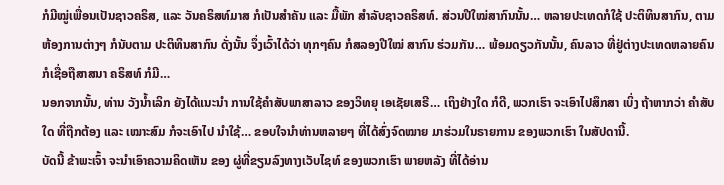ກໍມີໝູ່ເພື່ອນເປັນຊາວຄຣິສ, ແລະ ວັນຄຣິສທ໌ມາສ ກໍເປັນສຳຄັນ ແລະ ມື້ພັກ ສຳລັບຊາວຄຣິສທ໌. ສ່ວນປີໃໝ່ສາກົນນັ້ນ… ຫລາຍປະເທດກໍໃຊ້ ປະຕິທິນສາກົນ, ຕາມຫ້ອງການຕ່າງໆ ກໍນັບຕາມ ປະຕິທິນສາກົນ ດັ່ງນັ້ນ ຈຶ່ງເວົ້າໄດ້ວ່າ ທຸກໆຄົນ ກໍສລອງປີໃໝ່ ສາກົນ ຮ່ວມກັນ… ພ້ອມດຽວກັນນັ້ນ, ຄົນລາວ ທີ່ຢູ່ຕ່າງປະເທດຫລາຍຄົນ ກໍເຊື່ອຖືສາສນາ ຄຣິສທ໌ ກໍມີ…
ນອກຈາກນັ້ນ, ທ່ານ ວັງນ້ຳເລິກ ຍັງໄດ້ແນະນຳ ການໃຊ້ຄຳສັບພາສາລາວ ຂອງວິທຍຸ ເອເຊັຍເສຣີ… ເຖິງຢ່າງໃດ ກໍດີ, ພວກເຮົາ ຈະເອົາໄປສຶກສາ ເບິ່ງ ຖ້າຫາກວ່າ ຄຳສັບໃດ ທີ່ຖືກຕ້ອງ ແລະ ເໝາະສົມ ກໍຈະເອົາໄປ ນຳໃຊ້… ຂອບໃຈນຳທ່ານຫລາຍໆ ທີ່ໄດ້ສົ່ງຈົດໝາຍ ມາຮ່ວມໃນຣາຍການ ຂອງພວກເຮົາ ໃນສັປດານີ້.
ບັດນີ້ ຂ້າພະເຈົ້າ ຈະນຳເອົາຄວາມຄິດເຫັນ ຂອງ ຜູ່ທີ່ຂຽນລົງທາງເວັບໄຊທ໌ ຂອງພວກເຮົາ ພາຍຫລັງ ທີ່ໄດ້ອ່ານ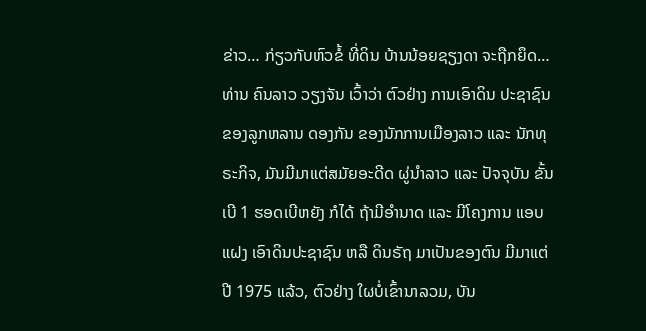ຂ່າວ… ກ່ຽວກັບຫົວຂໍ້ ທີ່ດິນ ບ້ານນ້ອຍຊຽງດາ ຈະຖືກຍຶດ… ທ່ານ ຄົນລາວ ວຽງຈັນ ເວົ້າວ່າ ຕົວຢ່າງ ການເອົາດິນ ປະຊາຊົນ ຂອງລູກຫລານ ດອງກັນ ຂອງນັກການເມືອງລາວ ແລະ ນັກທຸຣະກິຈ, ມັນມີມາແຕ່ສມັຍອະດີດ ຜູ່ນຳລາວ ແລະ ປັຈຈຸບັນ ຂັ້ນເບີ 1 ຮອດເບີຫຍັງ ກໍໄດ້ ຖ້າມີອຳນາດ ແລະ ມີໂຄງການ ແອບແຝງ ເອົາດິນປະຊາຊົນ ຫລື ດິນຣັຖ ມາເປັນຂອງຕົນ ມີມາແຕ່ປີ 1975 ແລ້ວ, ຕົວຢ່າງ ໃຜບໍ່ເຂົ້ານາລວມ, ບັນ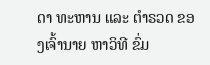ດາ ທະຫານ ແລະ ຕຳຣວດ ຂອງເຈົ້ານາຍ ຫາວິທີ ຂົ່ມ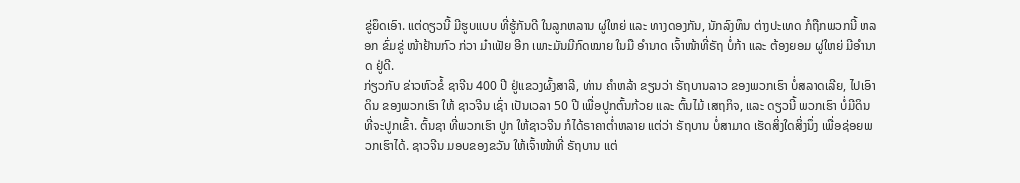ຂູ່ຍຶດເອົາ. ແຕ່ດຽວນີ້ ມີຮູບແບບ ທີ່ຮູ້ກັນດີ ໃນລູກຫລານ ຜູ່ໃຫຍ່ ແລະ ທາງດອງກັນ, ນັກລົງທຶນ ຕ່າງປະເທດ ກໍຖືກພວກນີ້ ຫລອກ ຂົ່ມຂູ່ ໜ້າຢ້ານກົວ ກ່ວາ ມ໋າເຟັຍ ອີກ ເພາະມັນມີກົດໝາຍ ໃນມື ອຳນາດ ເຈົ້າໜ້າທີ່ຣັຖ ບໍ່ກ້າ ແລະ ຕ້ອງຍອມ ຜູ່ໃຫຍ່ ມີອຳນາດ ຢູ່ດີ.
ກ່ຽວກັບ ຂ່າວຫົວຂໍ້ ຊາຈີນ 400 ປີ ຢູ່ແຂວງຜົ້ງສາລີ, ທ່ານ ຄຳຫລ້າ ຂຽນວ່າ ຣັຖບານລາວ ຂອງພວກເຮົາ ບໍ່ສລາດເລີຍ, ໄປເອົາດິນ ຂອງພວກເຮົາ ໃຫ້ ຊາວຈີນ ເຊົ່າ ເປັນເວລາ 50 ປີ ເພື່ອປູກຕົ້ນກ້ວຍ ແລະ ຕົ້ນໄມ້ ເສຖກິຈ, ແລະ ດຽວນີ້ ພວກເຮົາ ບໍ່ມີດິນ ທີ່ຈະປູກເຂົ້າ. ຕົ້ນຊາ ທີ່ພວກເຮົາ ປູກ ໃຫ້ຊາວຈີນ ກໍໄດ້ຣາຄາຕ່ຳຫລາຍ ແຕ່ວ່າ ຣັຖບານ ບໍ່ສາມາດ ເຮັດສິ່ງໃດສິ່ງນຶ່ງ ເພື່ອຊ່ອຍພວກເຮົາໄດ້. ຊາວຈີນ ມອບຂອງຂວັນ ໃຫ້ເຈົ້າໜ້າທີ່ ຣັຖບານ ແຕ່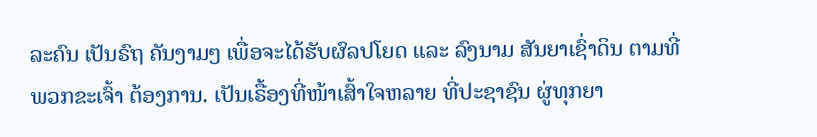ລະຄົນ ເປັນຣົຖ ຄັນງາມໆ ເພື່ອຈະໄດ້ຮັບຜົລປໂຍດ ແລະ ລົງນາມ ສັນຍາເຊົ່າດິນ ຕາມທີ່ພວກຂະເຈົ້າ ຕ້ອງການ. ເປັນເຣື້ອງທີ່ໜ້າເສົ້າໃຈຫລາຍ ທີ່ປະຊາຊົນ ຜູ່ທຸກຍາ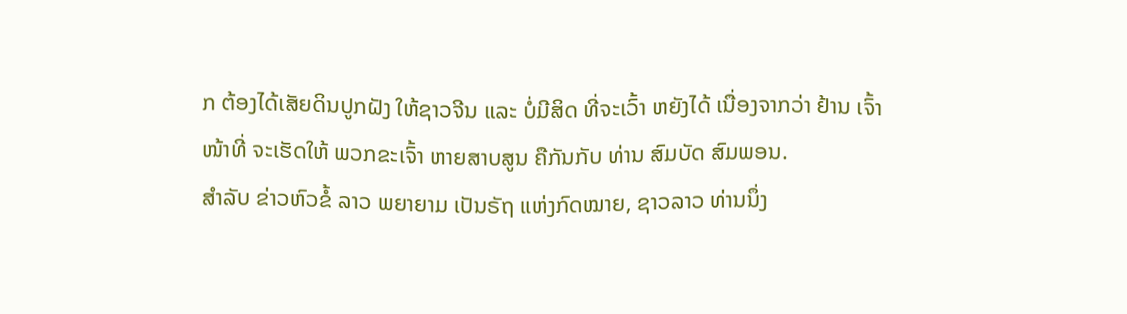ກ ຕ້ອງໄດ້ເສັຍດິນປູກຝັງ ໃຫ້ຊາວຈີນ ແລະ ບໍ່ມີສິດ ທີ່ຈະເວົ້າ ຫຍັງໄດ້ ເນື່ອງຈາກວ່າ ຢ້ານ ເຈົ້າໜ້າທີ່ ຈະເຮັດໃຫ້ ພວກຂະເຈົ້າ ຫາຍສາບສູນ ຄືກັນກັບ ທ່ານ ສົມບັດ ສົມພອນ.
ສຳລັບ ຂ່າວຫົວຂໍ້ ລາວ ພຍາຍາມ ເປັນຣັຖ ແຫ່ງກົດໝາຍ, ຊາວລາວ ທ່ານນຶ່ງ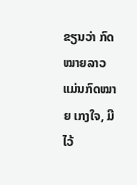ຂຽນວ່າ ກົດໝາຍລາວ ແມ່ນກົດໝາຍ ເກງໃຈ, ມີໄວ້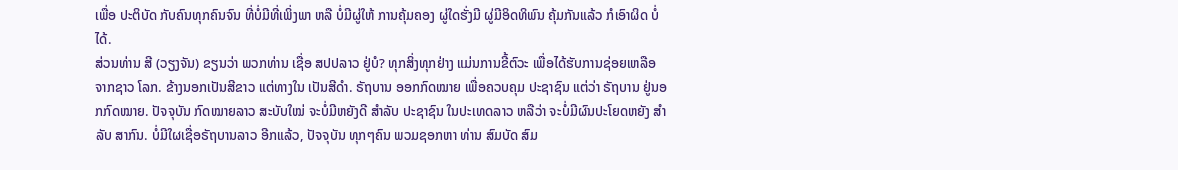ເພື່ອ ປະຕິບັດ ກັບຄົນທຸກຄົນຈົນ ທີ່ບໍ່ມີທີ່ເພິ່ງພາ ຫລື ບໍ່ມີຜູ່ໃຫ້ ການຄຸ້ມຄອງ ຜູ່ໃດຮັ່ງມີ ຜູ່ມີອິດທິພົນ ຄຸ້ມກັນແລ້ວ ກໍເອົາຜິດ ບໍ່ໄດ້.
ສ່ວນທ່ານ ສີ (ວຽງຈັນ) ຂຽນວ່າ ພວກທ່ານ ເຊື່ອ ສປປລາວ ຢູ່ບໍ? ທຸກສິ່ງທຸກຢ່າງ ແມ່ນການຂີ້ຕົວະ ເພື່ອໄດ້ຮັບການຊ່ອຍເຫລືອ ຈາກຊາວ ໂລກ. ຂ້າງນອກເປັນສີຂາວ ແຕ່ທາງໃນ ເປັນສີດຳ. ຣັຖບານ ອອກກົດໝາຍ ເພື່ອຄວບຄຸມ ປະຊາຊົນ ແຕ່ວ່າ ຣັຖບານ ຢູ່ນອກກົດໝາຍ. ປັຈຈຸບັນ ກົດໝາຍລາວ ສະບັບໃໝ່ ຈະບໍ່ມີຫຍັງດີ ສຳລັບ ປະຊາຊົນ ໃນປະເທດລາວ ຫລືວ່າ ຈະບໍ່ມີຜົນປະໂຍດຫຍັງ ສຳລັບ ສາກົນ. ບໍ່ມີໃຜເຊື່ອຣັຖບານລາວ ອີກແລ້ວ, ປັຈຈຸບັນ ທຸກໆຄົນ ພວມຊອກຫາ ທ່ານ ສົມບັດ ສົມ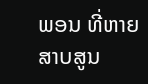ພອນ ທີ່ຫາຍສາບສູນ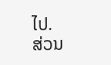ໄປ.
ສ່ວນ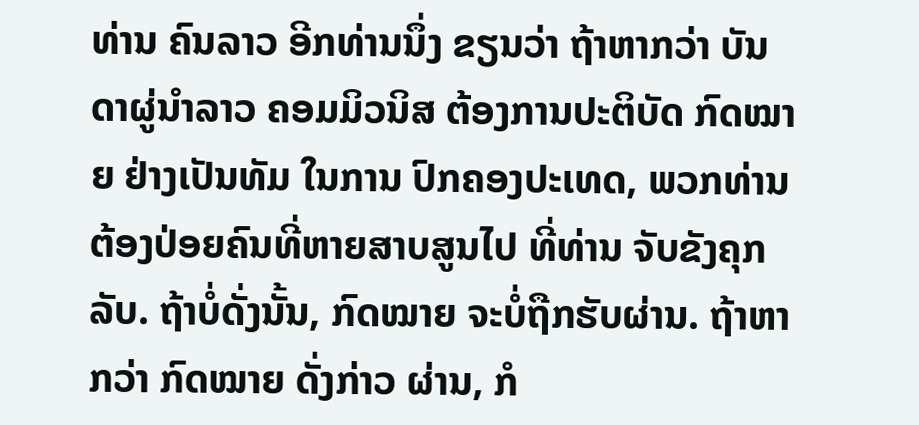ທ່ານ ຄົນລາວ ອີກທ່ານນຶ່ງ ຂຽນວ່າ ຖ້າຫາກວ່າ ບັນດາຜູ່ນຳລາວ ຄອມມິວນິສ ຕ້ອງການປະຕິບັດ ກົດໝາຍ ຢ່າງເປັນທັມ ໃນການ ປົກຄອງປະເທດ, ພວກທ່ານ ຕ້ອງປ່ອຍຄົນທີ່ຫາຍສາບສູນໄປ ທີ່ທ່ານ ຈັບຂັງຄຸກລັບ. ຖ້າບໍ່ດັ່ງນັ້ນ, ກົດໝາຍ ຈະບໍ່ຖືກຮັບຜ່ານ. ຖ້າຫາກວ່າ ກົດໝາຍ ດັ່ງກ່າວ ຜ່ານ, ກໍ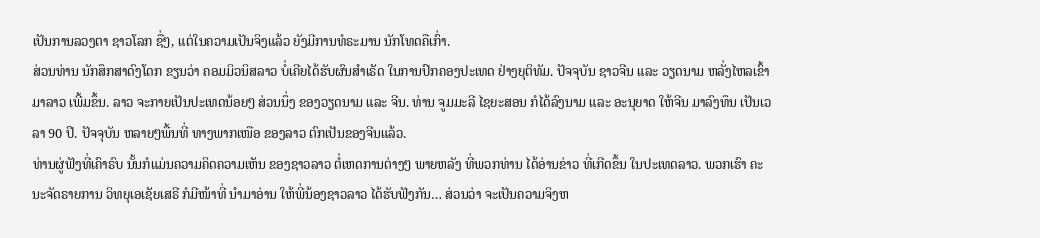ເປັນການລວງຕາ ຊາວໂລກ ຊື່ໆ, ແຕ່ໃນຄວາມເປັນຈິງແລ້ວ ຍັງມີການທໍຣະມານ ນັກໂທດຄືເກົ່າ.
ສ່ວນທ່ານ ນັກສຶກສາດົງໂດກ ຂຽນວ່າ ຄອມມິວນິສລາວ ບໍ່ເຄີຍໄດ້ຮັບຜົນສຳເຣັດ ໃນການປົກຄອງປະເທດ ຢ່າງຍຸຕິທັມ. ປັຈຈຸບັນ ຊາວຈີນ ແລະ ວຽດນາມ ຫລັ່ງໄຫລເຂົ້າມາລາວ ເພີ້ມຂຶ້ນ. ລາວ ຈະກາຍເປັນປະເທດນ້ອຍໆ ສ່ວນນຶ່ງ ຂອງວຽດນາມ ແລະ ຈີນ. ທ່ານ ຈູມມະລີ ໄຊຍະສອນ ກໍໄດ້ລົງນາມ ແລະ ອະນຸຍາດ ໃຫ້ຈີນ ມາລົງທຶນ ເປັນເວລາ 90 ປີ. ປັຈຈຸບັນ ຫລາຍໆພື້ນທີ່ ທາງພາກເໜືອ ຂອງລາວ ຕົກເປັນຂອງຈີນແລ້ວ.
ທ່ານຜູ່ຟັງທີ່ເຄົາຣົບ ນັ້ນກໍແມ່ນຄວາມຄິດຄວາມເຫັນ ຂອງຊາວລາວ ຕໍ່ເຫດການຕ່າງໆ ພາຍຫລັງ ທີ່ພວກທ່ານ ໄດ້ອ່ານຂ່າວ ທີ່ເກີດຂຶ້ນ ໃນປະເທດລາວ. ພວກເຮົາ ຄະນະຈັດຣາຍການ ວິທຍຸເອເຊັຍເສຣີ ກໍມີໜ້າທີ່ ນຳມາອ່ານ ໃຫ້ພີ່ນ້ອງຊາວລາວ ໄດ້ຮັບຟັງກັນ… ສ່ວນວ່າ ຈະເປັນຄວາມຈິງຫ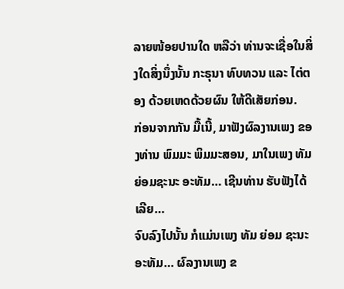ລາຍໜ້ອຍປານໃດ ຫລືວ່າ ທ່ານຈະເຊື່ອໃນສິ່ງໃດສິ່ງນຶ່ງນັ້ນ ກະຣຸນາ ທົບທວນ ແລະ ໄຕ່ຕອງ ດ້ວຍເຫດດ້ວຍຜົນ ໃຫ້ດີເສັຍກ່ອນ.
ກ່ອນຈາກກັນ ມື້ເນີ້, ມາຟັງຜົລງານເພງ ຂອງທ່ານ ພົມມະ ພິມມະສອນ, ມາໃນເພງ ທັມ ຍ່ອມຊະນະ ອະທັມ… ເຊີນທ່ານ ຮັບຟັງໄດ້ເລີຍ…
ຈົບລົງໄປນັ້ນ ກໍແມ່ນເພງ ທັມ ຍ່ອມ ຊະນະ ອະທັມ… ຜົລງານເພງ ຂ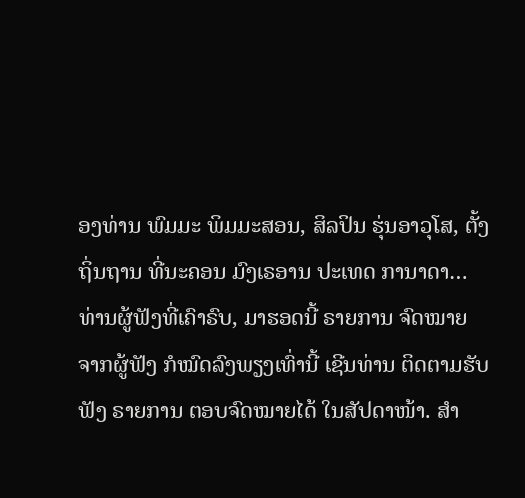ອງທ່ານ ພົມມະ ພິມມະສອນ, ສິລປິນ ຮຸ່ນອາວຸໂສ, ຕັ້ງຖິ່ນຖານ ທີ່ນະຄອນ ມົງເຣອານ ປະເທດ ການາດາ…
ທ່ານຜູ້ຟັງທີ່ເຄົາຣົບ, ມາຮອດນີ້ ຣາຍການ ຈົດໝາຍ ຈາກຜູ້ຟັງ ກໍໝົດລົງພຽງເທົ່ານີ້ ເຊີນທ່ານ ຕິດຕາມຮັບຟັງ ຣາຍການ ຕອບຈົດໝາຍໄດ້ ໃນສັປດາໜ້າ. ສຳ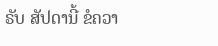ຣັບ ສັປດານີ້ ຂໍຄວາ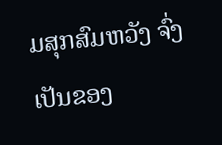ມສຸກສົມຫວັງ ຈົ່ງເປັນຂອງ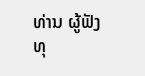ທ່ານ ຜູ້ຟັງ ທຸ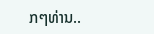ກໆທ່ານ..